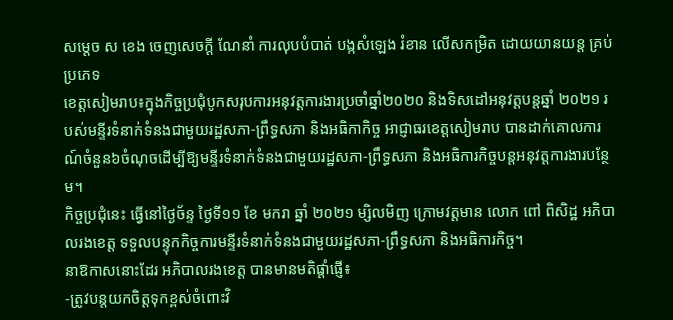សម្ដេច ស ខេង ចេញសេចក្ដី ណែនាំ ការលុបបំបាត់ បង្កសំឡេង រំខាន លើសកម្រិត ដោយយានយន្ត គ្រប់ប្រភេទ
ខេត្តសៀមរាប៖ក្នុងកិច្ចប្រជុំបូកសរុបការអនុវត្តការងារប្រចាំឆ្នាំ២០២០ និងទិសដៅអនុវត្តបន្តឆ្នាំ ២០២១ របស់មន្ទីរទំនាក់ទំនងជាមួយរដ្ឋសភា-ព្រឹទ្ធសភា និងអធិកាកិច្ច អាជ្ញាធរខេត្តសៀមរាប បានដាក់គោលការណ៍ចំនួន៦ចំណុចដើម្បីឱ្យមន្ទីរទំនាក់ទំនងជាមួយរដ្ឋសភា-ព្រឹទ្ធសភា និងអធិការកិច្ចបន្តអនុវត្តការងារបន្ថែម។
កិច្ចប្រជុំនេះ ធ្វើនៅថ្ងៃច័ន្ទ ថ្ងៃទី១១ ខែ មករា ឆ្នាំ ២០២១ ម្សិលមិញ ក្រោមវត្តមាន លោក ពៅ ពិសិដ្ឋ អភិបាលរងខេត្ត ទទួលបន្ទុកកិច្ចការមន្ទីរទំនាក់ទំនងជាមួយរដ្ឋសភា-ព្រឹទ្ធសភា និងអធិការកិច្ច។
នាឱកាសនោះដែរ អភិបាលរងខេត្ត បានមានមតិផ្តាំផ្ញើ៖
-ត្រូវបន្តយកចិត្តទុកខ្ពស់ចំពោះវិ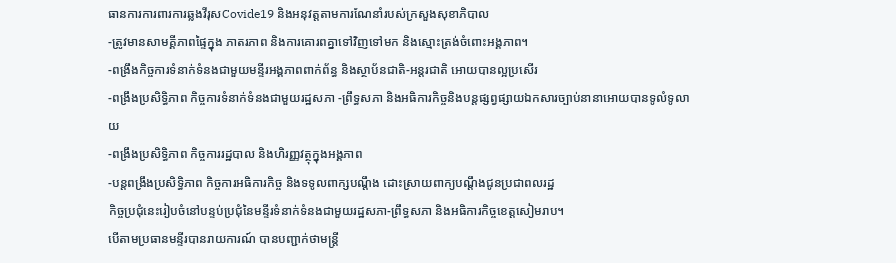ធានការការពារការឆ្លងវីរុសCovide19 និងអនុវត្តតាមការណែនាំរបស់ក្រសួងសុខាភិបាល
-ត្រូវមានសាមគ្គីភាពផ្ទៃក្នុង ភាតរភាព និងការគោរពគ្នាទៅវិញទៅមក និងស្មោះត្រង់ចំពោះអង្គភាព។
-ពង្រឹងកិច្ចការទំនាក់ទំនងជាមួយមន្ទីរអង្គភាពពាក់ព័ន្ធ និងស្ថាប័នជាតិ-អន្តរជាតិ អោយបានល្អប្រសើរ
-ពង្រឹងប្រសិទ្ធិភាព កិច្ចការទំនាក់ទំនងជាមួយរដ្ឋសភា -ព្រឹទ្ធសភា និងអធិការកិច្ចនិងបន្តផ្សព្វផ្សាយឯកសារច្បាប់នានាអោយបានទូលំទូលាយ
-ពង្រឹងប្រសិទ្ធិភាព កិច្ចការរដ្ឋបាល និងហិរញ្ញវត្ថុក្នុងអង្គភាព
-បន្តពង្រឹងប្រសិទ្ធិភាព កិច្ចការអធិការកិច្ច និងទទូលពាក្សបណ្តឹង ដោះស្រាយពាក្យបណ្តឹងជូនប្រជាពលរដ្ឋ
កិច្ចប្រជុំនេះរៀបចំនៅបន្ទប់ប្រជុំនៃមន្ទីរទំនាក់ទំនងជាមួយរដ្ឋសភា-ព្រឹទ្ធសភា និងអធិការកិច្ចខេត្តសៀមរាប។
បើតាមប្រធានមន្ទីរបានរាយការណ៍ បានបញ្ជាក់ថាមន្ត្រី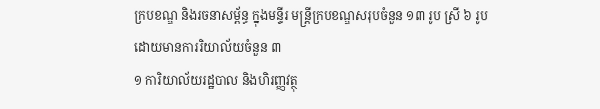ក្របខណ្ឌ និងរចនាសម្ព័ន្ធ ក្នុងមន្ទីរ មន្ត្រីក្របខណ្ឌសរុបចំនួន ១៣ រូប ស្រី ៦ រូប ដោយមានការរិយាល័យចំនួន ៣
១ ការិយាល័យរដ្ឋបាល និងហិរញ្ញវត្ថុ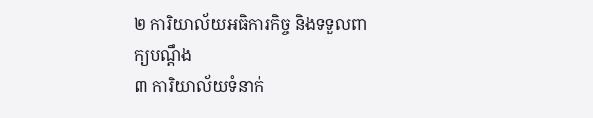២ ការិយាល័យអធិការកិច្ច និងទទួលពាក្យបណ្តឹង
៣ ការិយាល័យទំនាក់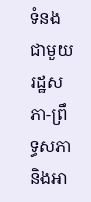ទំនងជាមួយរដ្ឋសភា-ព្រឹទ្ធសភា និងអា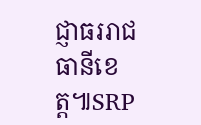ជ្ញាធររាជធានីខេត្ត៕SRP